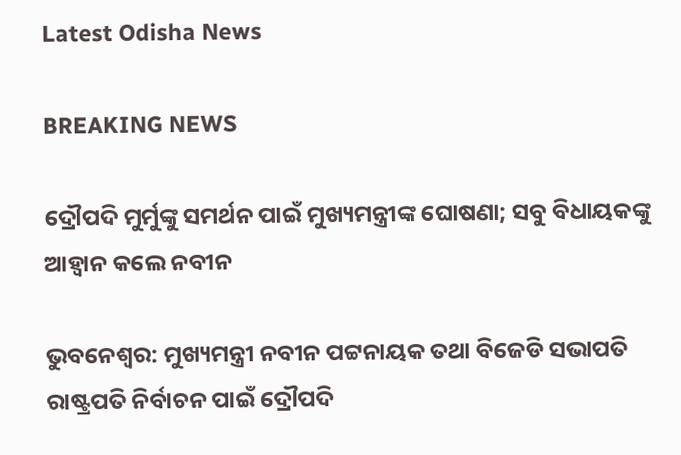Latest Odisha News

BREAKING NEWS

ଦ୍ରୌପଦି ମୁର୍ମୁଙ୍କୁ ସମର୍ଥନ ପାଇଁ ମୁଖ୍ୟମନ୍ତ୍ରୀଙ୍କ ଘୋଷଣା; ସବୁ ବିଧାୟକଙ୍କୁ ଆହ୍ୱାନ କଲେ ନବୀନ

ଭୁବନେଶ୍ୱର: ମୁଖ୍ୟମନ୍ତ୍ରୀ ନବୀନ ପଟ୍ଟନାୟକ ତଥା ବିଜେଡି ସଭାପତି ରାଷ୍ଟ୍ରପତି ନିର୍ବାଚନ ପାଇଁ ଦ୍ରୌପଦି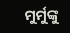ମୁର୍ମୁଙ୍କୁ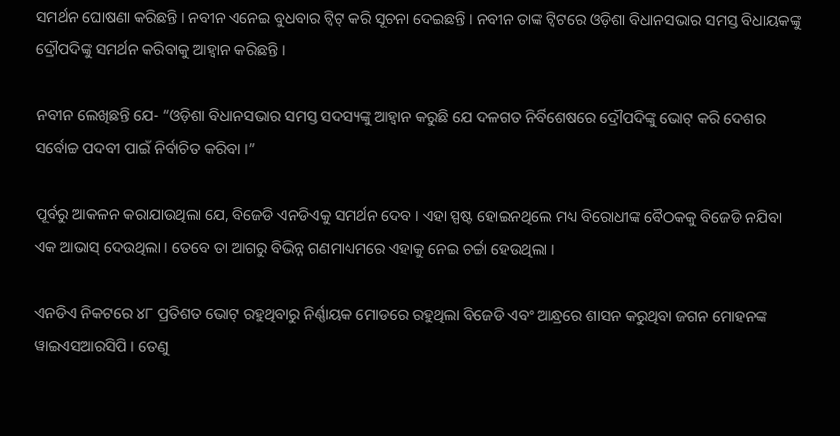ସମର୍ଥନ ଘୋଷଣା କରିଛନ୍ତି । ନବୀନ ଏନେଇ ବୁଧବାର ଟ୍ୱିଟ୍ କରି ସୂଚନା ଦେଇଛନ୍ତି । ନବୀନ ତାଙ୍କ ଟ୍ୱିଟରେ ଓଡ଼ିଶା ବିଧାନସଭାର ସମସ୍ତ ବିଧାୟକଙ୍କୁ ଦ୍ରୌପଦିଙ୍କୁ ସମର୍ଥନ କରିବାକୁ ଆହ୍ୱାନ କରିଛନ୍ତି ।

ନବୀନ ଲେଖିଛନ୍ତି ଯେ- “ଓଡ଼ିଶା ବିଧାନସଭାର ସମସ୍ତ ସଦସ୍ୟଙ୍କୁ ଆହ୍ୱାନ କରୁଛି ଯେ ଦଳଗତ ନିର୍ବିଶେଷରେ ଦ୍ରୌପଦିଙ୍କୁ ଭୋଟ୍ କରି ଦେଶର ସର୍ବୋଚ୍ଚ ପଦବୀ ପାଇଁ ନିର୍ବାଚିତ କରିବା ।”

ପୂର୍ବରୁ ଆକଳନ କରାଯାଉଥିଲା ଯେ, ବିଜେଡି ଏନଡିଏକୁ ସମର୍ଥନ ଦେବ । ଏହା ସ୍ପଷ୍ଟ ହୋଇନଥିଲେ ମଧ୍ୟ ବିରୋଧୀଙ୍କ ବୈଠକକୁ ବିଜେଡି ନଯିବା ଏକ ଆଭାସ୍ ଦେଉଥିଲା । ତେବେ ତା ଆଗରୁ ବିଭିନ୍ନ ଗଣମାଧ୍ୟମରେ ଏହାକୁ ନେଇ ଚର୍ଚ୍ଚା ହେଉଥିଲା ।

ଏନଡିଏ ନିକଟରେ ୪୮ ପ୍ରତିଶତ ଭୋଟ୍ ରହୁଥିବାରୁ ନିର୍ଣ୍ଣାୟକ ମୋଡରେ ରହୁଥିଲା ବିଜେଡି ଏବଂ ଆନ୍ଧ୍ରରେ ଶାସନ କରୁଥିବା ଜଗନ ମୋହନଙ୍କ ୱାଇଏସଆରସିପି । ତେଣୁ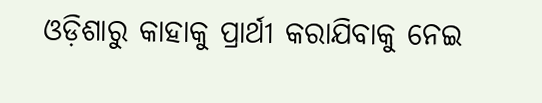ଓଡ଼ିଶାରୁ କାହାକୁ ପ୍ରାର୍ଥୀ କରାଯିବାକୁ ନେଇ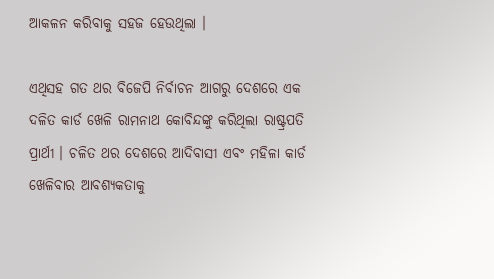ଆକଳନ କରିବାକୁ ସହଜ ହେଉଥିଲା ।

ଏଥିସହ ଗତ ଥର ବିଜେପି ନିର୍ବାଚନ ଆଗରୁ ଦେଶରେ ଏକ ଦଳିତ କାର୍ଡ ଖେଳି ରାମନାଥ କୋବିନ୍ଦଙ୍କୁ କରିଥିଲା ରାଷ୍ଟ୍ରପତି ପ୍ରାର୍ଥୀ । ଚଳିତ ଥର ଦେଶରେ ଆଦିବାସୀ ଏବଂ ମହିଳା କାର୍ଡ ଖେଳିବାର ଆବଶ୍ୟକତାକୁ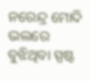ନରେନ୍ଦ୍ର ମୋଦି ଭଲରେ ବୁଝିଥିବା ସ୍ପଷ୍ଟ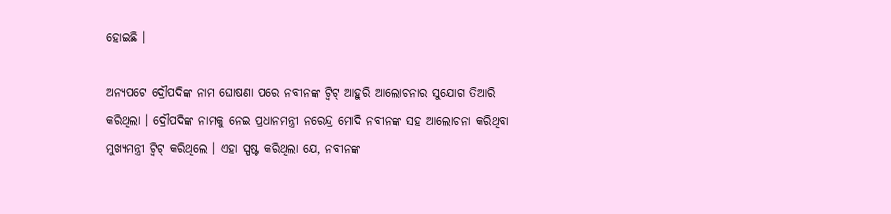ହୋଇଛି ।

ଅନ୍ୟପଟେ ଦ୍ରୌପଦିଙ୍କ ନାମ ଘୋଷଣା ପରେ ନବୀନଙ୍କ ଟ୍ୱିଟ୍ ଆହୁରି ଆଲୋଚନାର ସୁଯୋଗ ତିଆରି କରିଥିଲା । ଦ୍ରୌପଦିଙ୍କ ନାମକୁ ନେଇ ପ୍ରଧାନମନ୍ତ୍ରୀ ନରେନ୍ଦ୍ର ମୋଦି ନବୀନଙ୍କ ସହ ଆଲୋଚନା କରିଥିବା ମୁଖ୍ୟମନ୍ତ୍ରୀ ଟ୍ୱିଟ୍ କରିଥିଲେ । ଏହା ସ୍ପଷ୍ଟ କରିଥିଲା ଯେ, ନବୀନଙ୍କ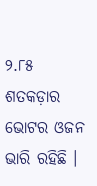୨.୮୫ ଶତକଡ଼ାର ଭୋଟର ଓଜନ ଭାରି ରହିଛି ।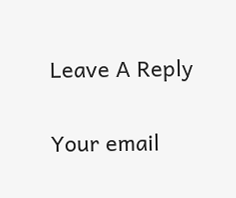Leave A Reply

Your email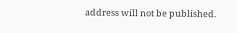address will not be published.